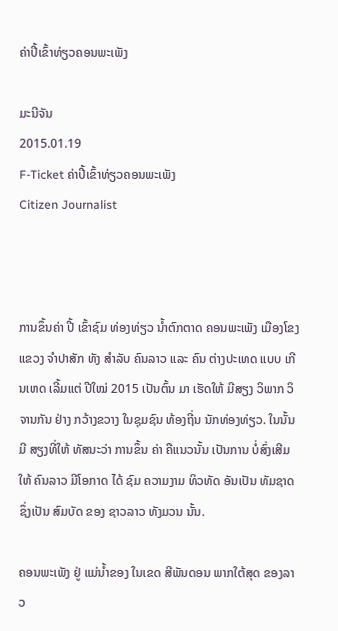ຄ່າປີ້ເຂົ້າທ່ຽວຄອນພະເພັງ

ມະນີຈັນ
2015.01.19
F-Ticket ຄ່າປີ້ເຂົ້າທ່ຽວຄອນພະເພັງ
Citizen Journalist



ການຂຶ້ນຄ່າ ປີ້ ເຂົ້າຊົມ ທ່ອງທ່ຽວ ນໍ້າຕົກຕາດ ຄອນພະເພັງ ເມືອງໂຂງ ແຂວງ ຈໍາປາສັກ ທັງ ສໍາລັບ ຄົນລາວ ແລະ ຄົນ ຕ່າງປະເທດ ແບບ ເກີນເຫດ ເລີ້ມແຕ່ ປີໃໝ່ 2015 ເປັນຕົ້ນ ມາ ເຮັດໃຫ້ ມີສຽງ ວິພາກ ວິຈານກັນ ຢ່າງ ກວ້າງຂວາງ ໃນຊຸມຊົນ ທ້ອງຖີ່ນ ນັກທ່ອງທ່ຽວ. ໃນນັ້ນມີ ສຽງທີ່ໃຫ້ ທັສນະວ່າ ການຂຶ້ນ ຄ່າ ຄືແນວນັ້ນ ເປັນການ ບໍ່ສົ່ງເສີມ ໃຫ້ ຄົນລາວ ມີໂອກາດ ໄດ້ ຊົມ ຄວາມງາມ ທິວທັດ ອັນເປັນ ທັມຊາດ ຊຶ່ງເປັນ ສົມບັດ ຂອງ ຊາວລາວ ທັງມວນ ນັ້ນ.

ຄອນພະເພັງ ຢູ່ ແມ່ນໍ້າຂອງ ໃນເຂດ ສີພັນດອນ ພາກໃຕ້ສຸດ ຂອງລາວ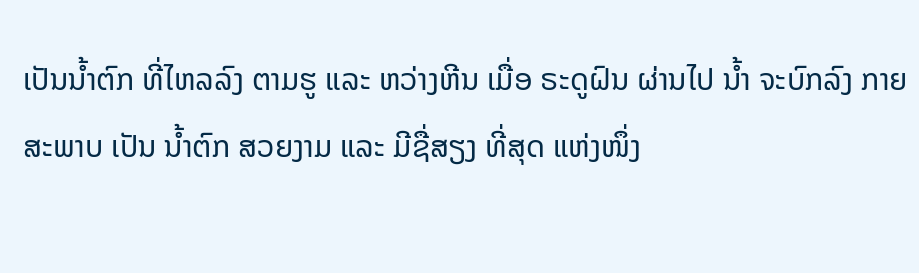ເປັນນໍ້າຕົກ ທີ່ໄຫລລົງ ຕາມຮູ ແລະ ຫວ່າງຫີນ ເມື່ອ ຣະດູຝົນ ຜ່ານໄປ ນໍ້າ ຈະບົກລົງ ກາຍສະພາບ ເປັນ ນໍ້າຕົກ ສວຍງາມ ແລະ ມີຊື່ສຽງ ທີ່ສຸດ ແຫ່ງໜຶ່ງ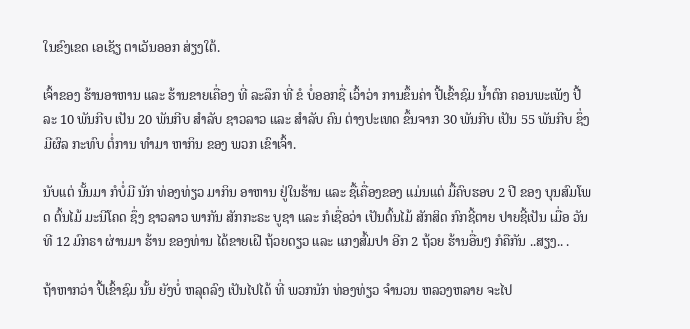ໃນຂົງເຂດ ເອເຊັຽ ຕາເວັນອອກ ສ່ຽງໃຕ້.

ເຈົ້າຂອງ ຮ້ານອາຫານ ແລະ ຮ້ານຂາຍເຄື່ອງ ທີ່ ລະລຶກ ທີ່ ຂໍ ບໍ່ອອກຊື່ ເວົ້າວ່າ ການຂຶ້ນຄ່າ ປີ້ເຂົ້າຊົມ ນໍ້າຕົກ ຄອນພະເພັງ ປີ້ລະ 10 ພັນກີບ ເປັນ 20 ພັນກີບ ສໍາລັບ ຊາວລາວ ແລະ ສໍາລັບ ຄົນ ຕ່າງປະເທດ ຂຶ້ນຈາກ 30 ພັນກີບ ເປັນ 55 ພັນກີບ ຊຶ່ງມີຜົລ ກະທົບ ຕໍ່ການ ທໍາມາ ຫາກິນ ຂອງ ພວກ ເຂົາເຈົ້າ.

ນັບແຕ່ ນັ້ນມາ ກໍບໍ່ມີ ນັກ ທ່ອງທ່ຽວ ມາກິນ ອາຫານ ຢູ່ໃນຮ້ານ ແລະ ຊື້ເຄື່ອງຂອງ ແມ່ນແຕ່ ມື້ຄົບຮອບ 2 ປີ ຂອງ ບຸນສົມໂພດ ຕົ້ນໄມ້ ມະນີໂຄດ ຊຶ່ງ ຊາວລາວ ພາກັນ ສັກກະຣະ ບູຊາ ແລະ ກໍເຊື່ອວ່າ ເປັນຕົ້ນໄມ້ ສັກສິດ ກົກຊີ້ຕາຍ ປາຍຊີ້ເປັນ ເມື່ອ ວັນທີ 12 ມົກຣາ ຜ່ານມາ ຮ້ານ ຂອງທ່ານ ໄດ້ຂາຍເຝີ ຖ້ວຍດຽວ ແລະ ແກງສົ້ມປາ ອີກ 2 ຖ້ວຍ ຮ້ານອື່ນໆ ກໍຄືກັນ ..ສຽງ.. .

ຖ້າຫາກວ່າ ປີ້ເຂົ້າຊົມ ນັ້ນ ຍັງບໍ່ ຫລຸດລົງ ເປັນໄປໄດ້ ທີ່ ພວກນັກ ທ່ອງທ່ຽວ ຈໍານວນ ຫລວງຫລາຍ ຈະໄປ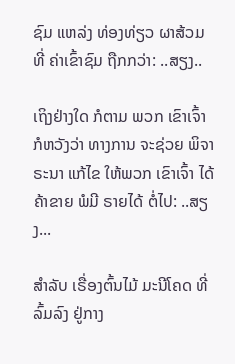ຊົມ ແຫລ່ງ ທ່ອງທ່ຽວ ຜາສ້ວມ ທີ່ ຄ່າເຂົ້າຊົມ ຖືກກວ່າ: ..ສຽງ..

ເຖິງຢ່າງໃດ ກໍຕາມ ພວກ ເຂົາເຈົ້າ ກໍຫວັງວ່າ ທາງການ ຈະຊ່ວຍ ພິຈາຣະນາ ແກ້ໄຂ ໃຫ້ພວກ ເຂົາເຈົ້າ ໄດ້ຄ້າຂາຍ ພໍມີ ຣາຍໄດ້ ຕໍ່ໄປ: ..ສຽງ...

ສໍາລັບ ເຣື່ອງຕົ້ນໄມ້ ມະນີໂຄດ ທີ່ ລົ້ມລົງ ຢູ່ກາງ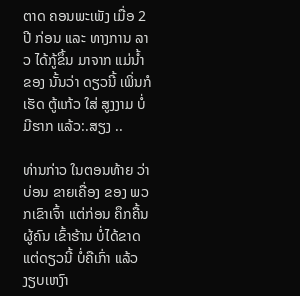ຕາດ ຄອນພະເພັງ ເມື່ອ 2 ປີ ກ່ອນ ແລະ ທາງການ ລາວ ໄດ້ກູ້ຂຶ້ນ ມາຈາກ ແມ່ນໍ້າຂອງ ນັ້ນວ່າ ດຽວນີ້ ເພິ່ນກໍເຮັດ ຕູ້ແກ້ວ ໃສ່ ສູງງາມ ບໍ່ມີຮາກ ແລ້ວ:.ສຽງ ..

ທ່ານກ່າວ ໃນຕອນທ້າຍ ວ່າ ບ່ອນ ຂາຍເຄື່ອງ ຂອງ ພວກເຂົາເຈົ້າ ແຕ່ກ່ອນ ຄຶກຄື້ນ ຜູ້ຄົນ ເຂົ້າຮ້ານ ບໍ່ໄດ້ຂາດ ແຕ່ດຽວນີ້ ບໍ່ຄືເກົ່າ ແລ້ວ ງຽບເຫງົາ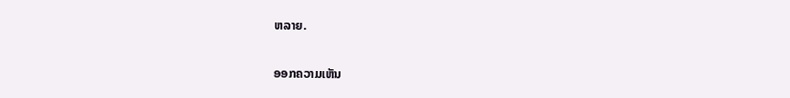ຫລາຍ.

ອອກຄວາມເຫັນ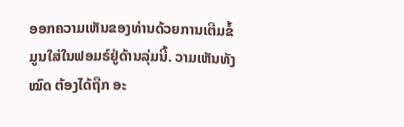ອອກຄວາມເຫັນຂອງທ່ານດ້ວຍການເຕີມຂໍ້ມູນໃສ່ໃນຟອມຣ໌ຢູ່ດ້ານລຸ່ມນີ້. ວາມເຫັນທັງໝົດ ຕ້ອງໄດ້ຖືກ ອະ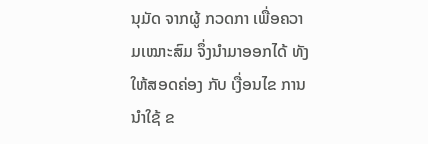ນຸມັດ ຈາກຜູ້ ກວດກາ ເພື່ອຄວາມເໝາະສົມ ຈຶ່ງນໍາມາອອກໄດ້ ທັງໃຫ້ສອດຄ່ອງ ກັບ ເງື່ອນໄຂ ການນຳໃຊ້ ຂ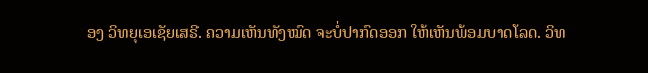ອງ ວິທຍຸເອເຊັຍເສຣີ. ຄວາມເຫັນທັງໝົດ ຈະບໍ່ປາກົດອອກ ໃຫ້ເຫັນພ້ອມບາດໂລດ. ວິທ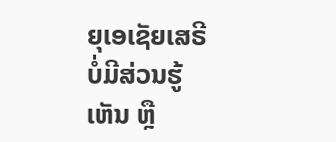ຍຸເອເຊັຍເສຣີ ບໍ່ມີສ່ວນຮູ້ເຫັນ ຫຼື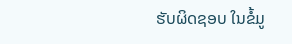ຮັບຜິດຊອບ ໃນຂໍ້ມູ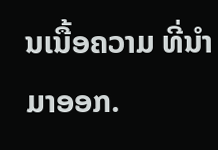ນເນື້ອຄວາມ ທີ່ນໍາມາອອກ.